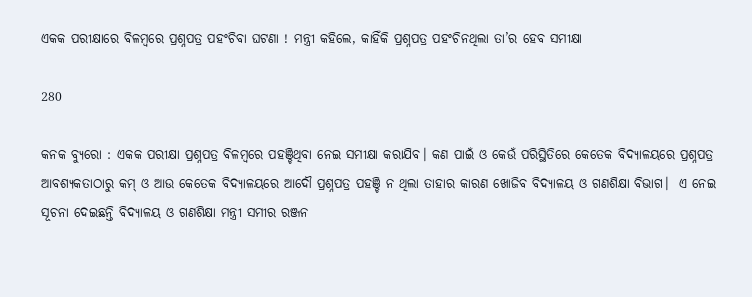ଏକକ ପରୀକ୍ଷାରେ ବିଳମ୍ବରେ ପ୍ରଶ୍ନପତ୍ର ପହଂଚିବା ଘଟଣା ! ମନ୍ତ୍ରୀ କହିଲେ, କାହିଁକି ପ୍ରଶ୍ନପତ୍ର ପହଂଚିନଥିଲା ତା’ର ହେବ ସମୀକ୍ଷା

280

କନକ ବ୍ୟୁରୋ : ଏକକ ପରୀକ୍ଷା ପ୍ରଶ୍ନପତ୍ର ବିଳମ୍ବରେ ପହଞ୍ଚିଥିବା ନେଇ ସମୀକ୍ଷା କରାଯିବ। କଣ ପାଇଁ ଓ କେଉଁ ପରିସ୍ଥିତିରେ କେତେକ ବିଦ୍ୟାଳୟରେ ପ୍ରଶ୍ନପତ୍ର ଆବଶ୍ୟକତାଠାରୁ କମ୍ ଓ ଆଉ କେତେକ ବିଦ୍ୟାଳୟରେ ଆଦୌ ପ୍ରଶ୍ନପତ୍ର ପହଞ୍ଚି ନ ଥିଲା ତାହାର କାରଣ ଖୋଜିବ ବିଦ୍ୟାଳୟ ଓ ଗଣଶିକ୍ଷା ବିଭାଗ।  ଏ ନେଇ ସୂଚନା ଦେଇଛନ୍ତି ବିଦ୍ୟାଳୟ ଓ ଗଣଶିକ୍ଷା ମନ୍ତ୍ରୀ ସମୀର ରଞ୍ଜନ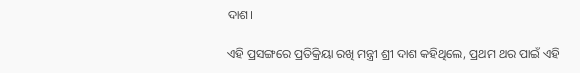ଦାଶ।

ଏହି ପ୍ରସଙ୍ଗରେ ପ୍ରତିକ୍ରିୟା ରଖି ମନ୍ତ୍ରୀ ଶ୍ରୀ ଦାଶ କହିଥିଲେ, ପ୍ରଥମ ଥର ପାଇଁ ଏହି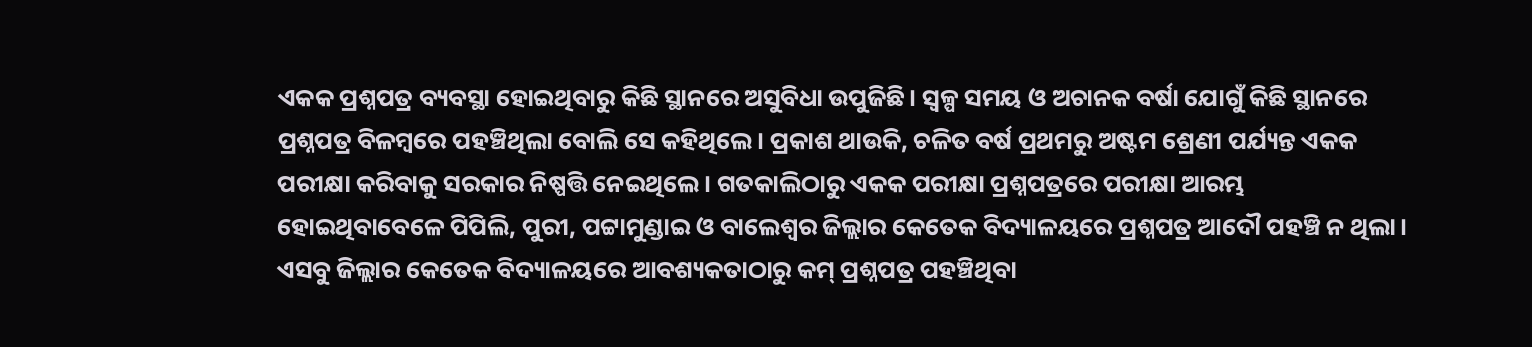ଏକକ ପ୍ରଶ୍ନପତ୍ର ବ୍ୟବସ୍ଥା ହୋଇଥିବାରୁ କିଛି ସ୍ଥାନରେ ଅସୁବିଧା ଉପୁଜିଛି। ସ୍ବଳ୍ପ ସମୟ ଓ ଅଚାନକ ବର୍ଷା ଯୋଗୁଁ କିଛି ସ୍ଥାନରେ ପ୍ରଶ୍ନପତ୍ର ବିଳମ୍ବରେ ପହଞ୍ଚିଥିଲା ବୋଲି ସେ କହିଥିଲେ। ପ୍ରକାଶ ଥାଉକି, ଚଳିତ ବର୍ଷ ପ୍ରଥମରୁ ଅଷ୍ଟମ ଶ୍ରେଣୀ ପର୍ଯ୍ୟନ୍ତ ଏକକ ପରୀକ୍ଷା କରିବାକୁ ସରକାର ନିଷ୍ପତ୍ତି ନେଇଥିଲେ। ଗତକାଲିଠାରୁ ଏକକ ପରୀକ୍ଷା ପ୍ରଶ୍ନପତ୍ରରେ ପରୀକ୍ଷା ଆରମ୍ଭ ହୋଇଥିବାବେଳେ ପିପିଲି, ପୁରୀ, ପଟ୍ଟାମୁଣ୍ଡାଇ ଓ ବାଲେଶ୍ବର ଜିଲ୍ଲାର କେତେକ ବିଦ୍ୟାଳୟରେ ପ୍ରଶ୍ନପତ୍ର ଆଦୌ ପହଞ୍ଚି ନ ଥିଲା। ଏସବୁ ଜିଲ୍ଲାର କେତେକ ବିଦ୍ୟାଳୟରେ ଆବଶ୍ୟକତାଠାରୁ କମ୍ ପ୍ରଶ୍ନପତ୍ର ପହଞ୍ଚିଥିବା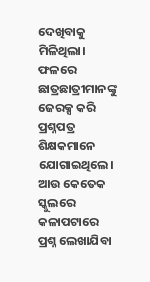ଦେଖିବାକୁ ମିଳିଥିଲା। ଫଳରେ ଛାତ୍ରଛାତ୍ରୀମାନଙ୍କୁ ଜେରକ୍ସ କରି ପ୍ରଶ୍ନପତ୍ର ଶିକ୍ଷକମାନେ ଯୋଗାଇଥିଲେ। ଆଉ କେତେକ ସ୍କୁଲରେ କଳାପଟାରେ ପ୍ରଶ୍ନ ଲେଖାଯିବା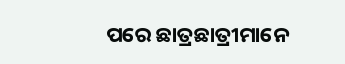ପରେ ଛାତ୍ରଛାତ୍ରୀମାନେ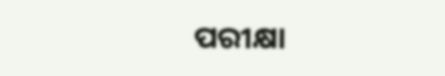ପରୀକ୍ଷା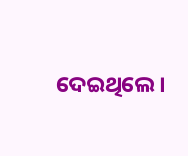ଦେଇଥିଲେ।